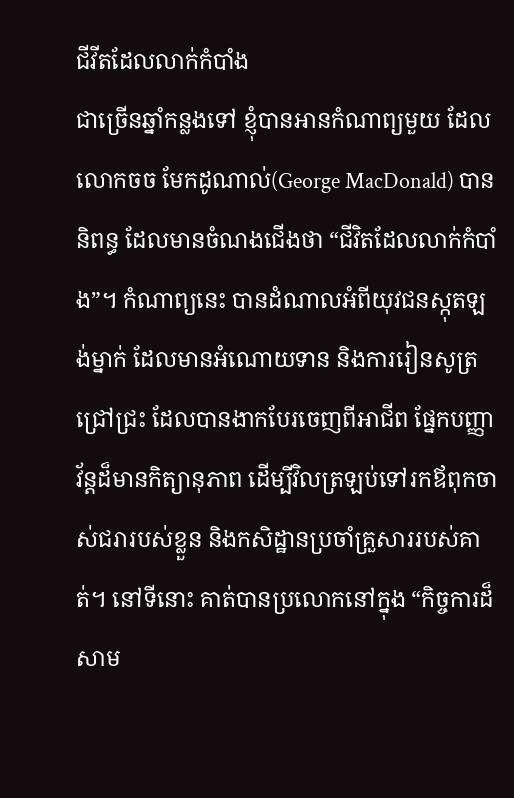ជីវីតដែលលាក់កំបាំង
ជាច្រើនឆ្នាំកន្លងទៅ ខ្ញុំបានអានកំណាព្យមួយ ដែលលោកចច មែកដូណាល់(George MacDonald) បាននិពន្ធ ដែលមានចំណងជើងថា “ជីវិតដែលលាក់កំបាំង”។ កំណាព្យនេះ បានដំណាលអំពីយុវជនស្កុតឡង់ម្នាក់ ដែលមានអំណោយទាន និងការរៀនសូត្រជ្រៅជ្រះ ដែលបានងាកបែរចេញពីអាជីព ផ្នែកបញ្ញាវ័ន្តដ៏មានកិត្យានុភាព ដើម្បីវិលត្រឡប់ទៅរកឪពុកចាស់ជរារបស់ខ្លួន និងកសិដ្ឋានប្រចាំគ្រួសាររបស់គាត់។ នៅទីនោះ គាត់បានប្រលោកនៅក្នុង “កិច្ចការដ៏សាម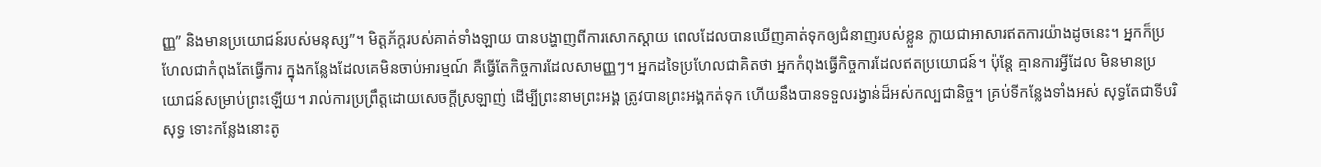ញ្ញ” និងមានប្រយោជន៍របស់មនុស្ស”។ មិត្តភ័ក្តរបស់គាត់ទាំងឡាយ បានបង្ហាញពីការសោកស្តាយ ពេលដែលបានឃើញគាត់ទុកឲ្យជំនាញរបស់ខ្លួន ក្លាយជាអាសារឥតការយ៉ាងដូចនេះ។ អ្នកក៏ប្រហែលជាកំពុងតែធ្វើការ ក្នុងកន្លែងដែលគេមិនចាប់អារម្មណ៍ គឺធ្វើតែកិច្ចការដែលសាមញ្ញៗ។ អ្នកដទៃប្រហែលជាគិតថា អ្នកកំពុងធ្វើកិច្ចការដែលឥតប្រយោជន៍។ ប៉ុន្តែ គ្មានការអ្វីដែល មិនមានប្រយោជន៍សម្រាប់ព្រះឡើយ។ រាល់ការប្រព្រឹត្តដោយសេចក្តីស្រឡាញ់ ដើម្បីព្រះនាមព្រះអង្គ ត្រូវបានព្រះអង្គកត់ទុក ហើយនឹងបានទទួលរង្វាន់ដ៏អស់កល្បជានិច្ច។ គ្រប់ទីកន្លែងទាំងអស់ សុទ្ធតែជាទីបរិសុទ្ធ ទោះកន្លែងនោះតូ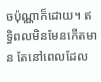ចប៉ុណ្ណាក៏ដោយ។ ឥទ្ធិពលមិនមែនកើតមាន តែនៅពេលដែល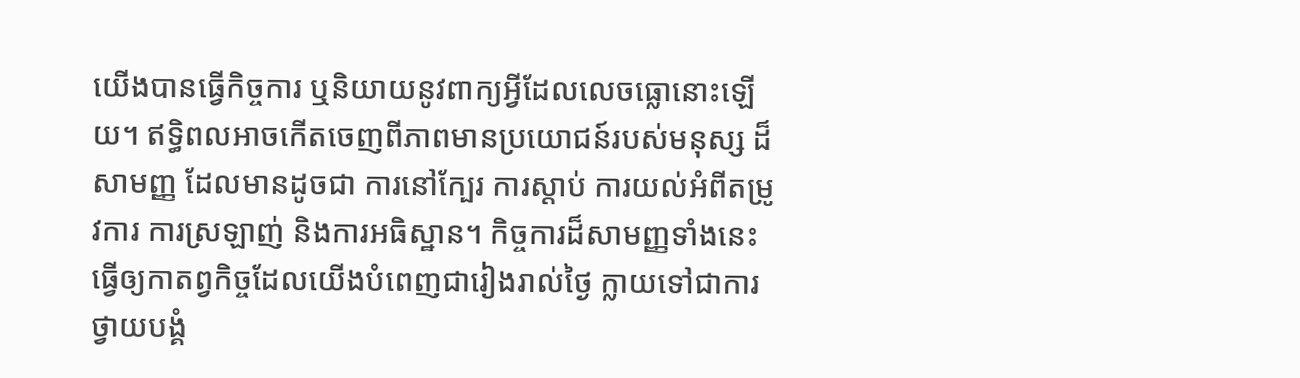យើងបានធ្វើកិច្ចការ ឬនិយាយនូវពាក្យអ្វីដែលលេចធ្លោនោះឡើយ។ ឥទ្ធិពលអាចកើតចេញពីភាពមានប្រយោជន៍របស់មនុស្ស ដ៏សាមញ្ញ ដែលមានដូចជា ការនៅក្បែរ ការស្តាប់ ការយល់អំពីតម្រូវការ ការស្រឡាញ់ និងការអធិស្ឋាន។ កិច្ចការដ៏សាមញ្ញទាំងនេះ ធ្វើឲ្យកាតព្វកិច្ចដែលយើងបំពេញជារៀងរាល់ថ្ងៃ ក្លាយទៅជាការថ្វាយបង្គំ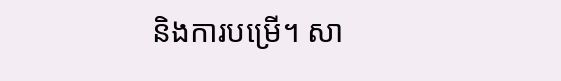និងការបម្រើ។ សា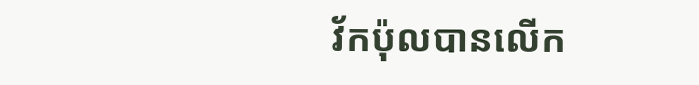វ័កប៉ុលបានលើក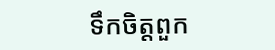ទឹកចិត្តពួក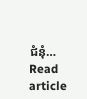ជំនុំ…
Read article